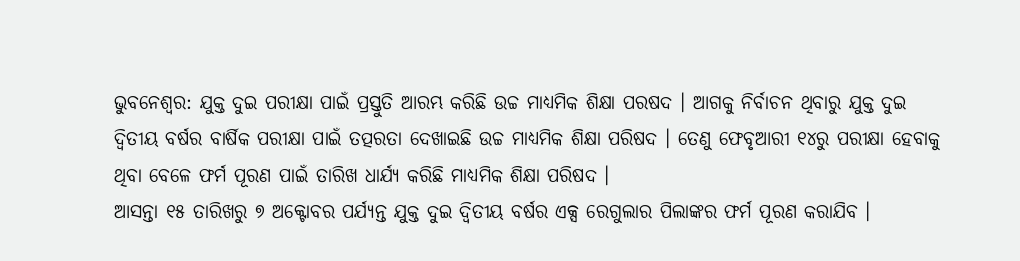ଭୁବନେଶ୍ବର: ଯୁକ୍ତ ଦୁଇ ପରୀକ୍ଷା ପାଇଁ ପ୍ରସ୍ତୁତି ଆରମ୍ଭ କରିଛି ଉଚ୍ଚ ମାଧ୍ୟମିକ ଶିକ୍ଷା ପରଷଦ । ଆଗକୁ ନିର୍ବାଚନ ଥିବାରୁ ଯୁକ୍ତ ଦୁଇ ଦ୍ୱିତୀୟ ବର୍ଷର ବାର୍ଷିକ ପରୀକ୍ଷା ପାଇଁ ତତ୍ପରତା ଦେଖାଇଛି ଉଚ୍ଚ ମାଧ୍ୟମିକ ଶିକ୍ଷା ପରିଷଦ । ତେଣୁ ଫେବୃଆରୀ ୧୪ରୁ ପରୀକ୍ଷା ହେବାକୁ ଥିବା ବେଳେ ଫର୍ମ ପୂରଣ ପାଇଁ ତାରିଖ ଧାର୍ଯ୍ୟ କରିଛି ମାଧ୍ୟମିକ ଶିକ୍ଷା ପରିଷଦ ।
ଆସନ୍ତା ୧୫ ତାରିଖରୁ ୭ ଅକ୍ଟୋବର ପର୍ଯ୍ୟନ୍ତ ଯୁକ୍ତ ଦୁଇ ଦ୍ୱିତୀୟ ବର୍ଷର ଏକ୍ସ ରେଗୁଲାର ପିଲାଙ୍କର ଫର୍ମ ପୂରଣ କରାଯିବ ।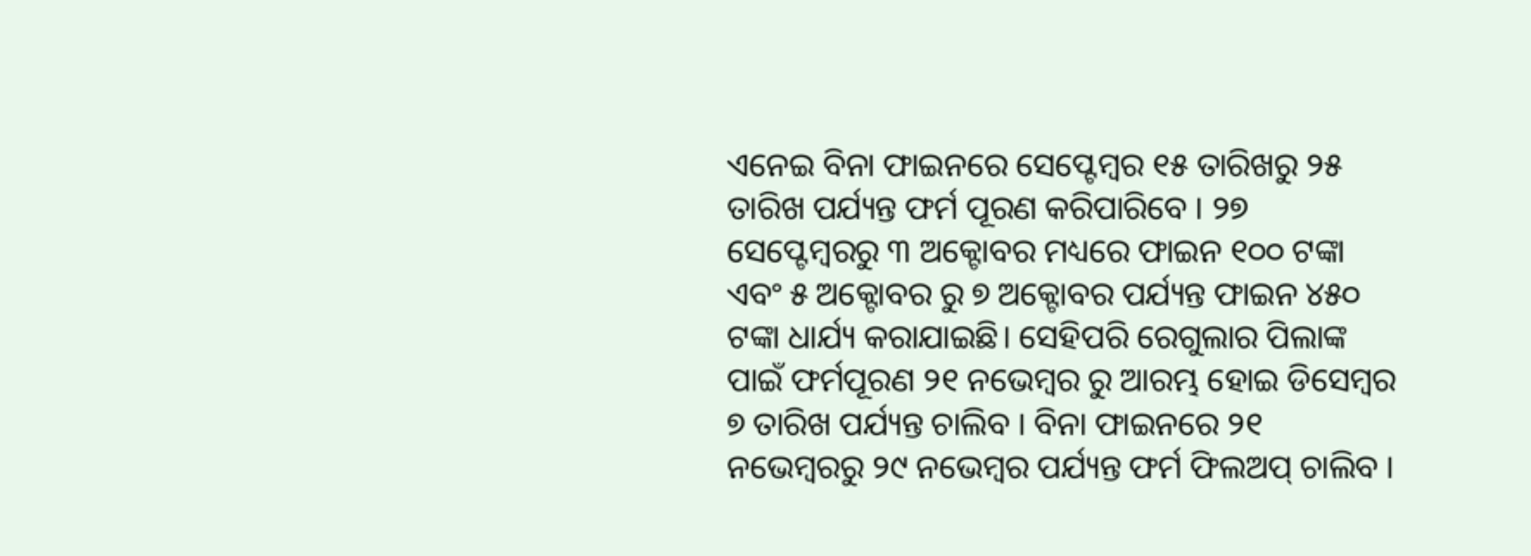ଏନେଇ ବିନା ଫାଇନରେ ସେପ୍ଟେମ୍ୱର ୧୫ ତାରିଖରୁ ୨୫ ତାରିଖ ପର୍ଯ୍ୟନ୍ତ ଫର୍ମ ପୂରଣ କରିପାରିବେ । ୨୭ ସେପ୍ଟେମ୍ବରରୁ ୩ ଅକ୍ଟୋବର ମଧ୍ୟରେ ଫାଇନ ୧୦୦ ଟଙ୍କା ଏବଂ ୫ ଅକ୍ଟୋବର ରୁ ୭ ଅକ୍ଟୋବର ପର୍ଯ୍ୟନ୍ତ ଫାଇନ ୪୫୦ ଟଙ୍କା ଧାର୍ଯ୍ୟ କରାଯାଇଛି। ସେହିପରି ରେଗୁଲାର ପିଲାଙ୍କ ପାଇଁ ଫର୍ମପୂରଣ ୨୧ ନଭେମ୍ବର ରୁ ଆରମ୍ଭ ହୋଇ ଡିସେମ୍ବର ୭ ତାରିଖ ପର୍ଯ୍ୟନ୍ତ ଚାଲିବ । ବିନା ଫାଇନରେ ୨୧ ନଭେମ୍ବରରୁ ୨୯ ନଭେମ୍ବର ପର୍ଯ୍ୟନ୍ତ ଫର୍ମ ଫିଲଅପ୍ ଚାଲିବ ।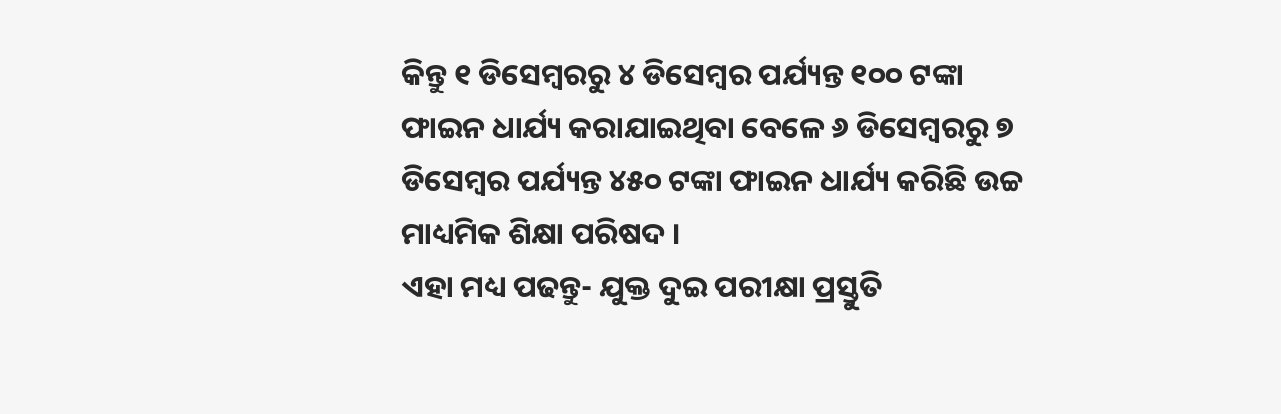କିନ୍ତୁ ୧ ଡିସେମ୍ବରରୁ ୪ ଡିସେମ୍ୱର ପର୍ଯ୍ୟନ୍ତ ୧୦୦ ଟଙ୍କା ଫାଇନ ଧାର୍ଯ୍ୟ କରାଯାଇଥିବା ବେଳେ ୬ ଡିସେମ୍ବରରୁ ୭ ଡିସେମ୍ବର ପର୍ଯ୍ୟନ୍ତ ୪୫୦ ଟଙ୍କା ଫାଇନ ଧାର୍ଯ୍ୟ କରିଛି ଉଚ୍ଚ ମାଧ୍ୟମିକ ଶିକ୍ଷା ପରିଷଦ ।
ଏହା ମଧ୍ୟ ପଢନ୍ତୁ- ଯୁକ୍ତ ଦୁଇ ପରୀକ୍ଷା ପ୍ରସ୍ତୁତି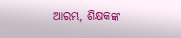ଆରମ୍ଭ, ଶିକ୍ଷକଙ୍କ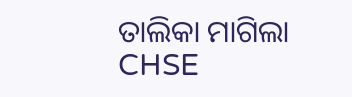ତାଲିକା ମାଗିଲା CHSE